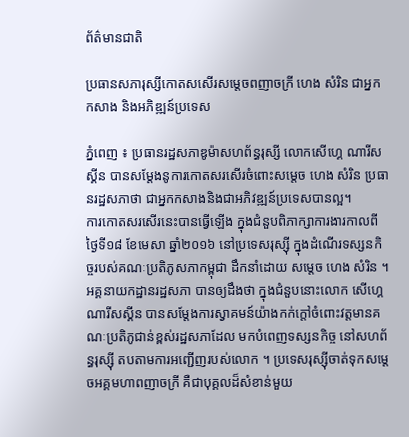ព័ត៌មានជាតិ

ប្រធានសភារុស្សីកោតសសើរសម្តេចពញាចក្រី ហេង សំរិន ជាអ្នកកសាង និងអភិឌ្ឍន៍ប្រទេស

ភ្នំពេញ ៖ ប្រធានរដ្ឋសភាឌូម៉ាសហព័ន្ធរុស្សី លោកសើហ្គេ ណារីសស្គីន បានសម្តែងនូការកោតសរសើរចំពោះសម្តេច ហេង សំរិន ប្រធានរដ្ឋសភាថា ជាអ្នកកសាងនិងជាអភិវឌ្ឍន៍ប្រទេសបានល្អ។
ការកោតសរសើរនេះបានធ្វើឡើង ក្នុងជំនួបពិភាក្សាការងារកាលពីថ្ងៃទី១៨ ខែមេសា ឆ្នាំ២០១៦ នៅប្រទេសរុស្ស៊ី ក្នុងដំណើរទស្សនកិច្ចរបស់គណៈប្រតិភូសភាកម្ពុជា ដឹកនាំដោយ សម្តេច ហេង សំរិន ។
អគ្គនាយកដ្ឋានរដ្ឋសភា បានឲ្យដឹងថា ក្នុងជំនួបនោះលោក សើហ្គេ ណារីសស្គីន បានសម្តែងការស្វាគមន៍យ៉ាងកក់ក្តៅចំពោះវត្តមានគណៈប្រតិភូជាន់ខ្ពស់រដ្ឋសភាដែល មកបំពេញទស្សនកិច្ច នៅសហព័ន្ធរុស្ស៊ី តបតាមការអញ្ជើញរបស់លោក ។ ប្រទេសរុស្ស៊ីចាត់ទុកសម្តេចអគ្គមហាពញាចក្រី គឺជាបុគ្គលដ៏សំខាន់មួយ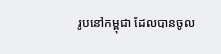រូបនៅកម្ពុជា ដែលបានចូល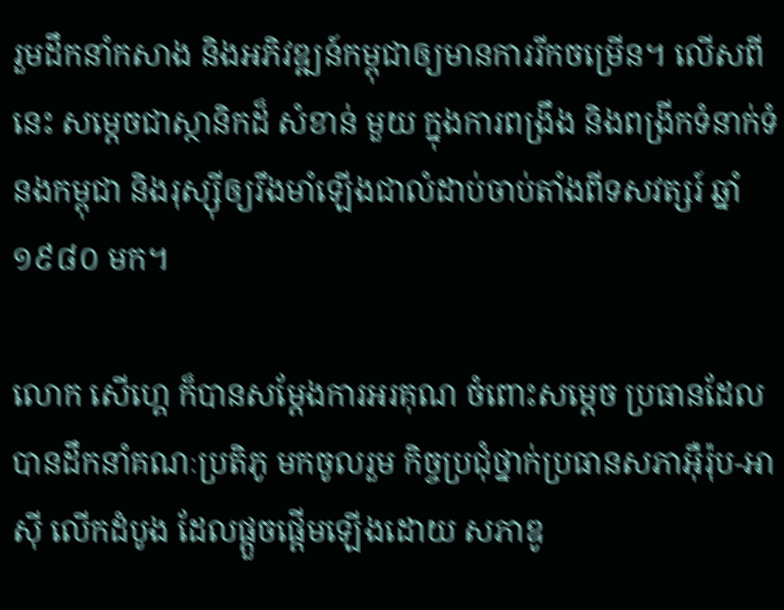រួមដឹកនាំកសាង និងអភិវឌ្ឍន៍កម្ពុជាឲ្យមានការរីកចម្រើន។ លើសពីនេះ សម្តេចជាស្ថានិកដ៏ សំខាន់ មួយ ក្នុងការពង្រឹង និងពង្រីកទំនាក់ទំនងកម្ពុជា និងរុស្ស៊ីឲ្យរឹងមាំឡើងជាលំដាប់ចាប់តាំងពីទសវត្សរ៍ ឆ្នាំ១៩៨០ មក។

លោក សើហ្គេ ក៏បានសម្តែងការអរគុណ ចំពោះសម្តេច ប្រធានដែលបានដឹកនាំគណៈប្រតិភូ មកចូលរួម កិច្ចប្រជុំថ្នាក់ប្រធានសភាអ៊ឺរ៉ុប-អាស៊ី លើកដំបូង ដែលផ្តួចផ្តើមឡើងដោយ សភាឌូ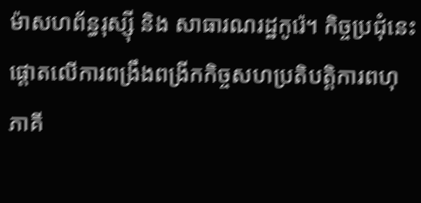ម៉ាសហព័ន្ធរុស្ស៊ី និង សាធារណរដ្ឋកូរ៉េ។ កិច្ចប្រជុំនេះ ផ្តោតលើការពង្រឹងពង្រីកកិច្ចសហប្រតិបត្តិការពហុភាគី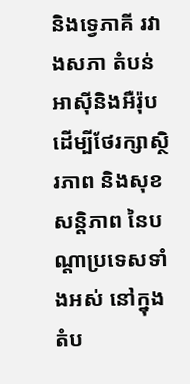និងទេ្វភាគី រវាងសភា តំបន់អាស៊ីនិងអឺរ៉ុប ដើម្បីថែរក្សាស្ថិរភាព និងសុខសន្តិភាព នៃបណ្តាប្រទេសទាំងអស់ នៅក្នុងតំប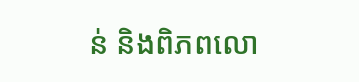ន់ និងពិភពលោ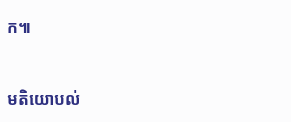ក៕



មតិយោបល់